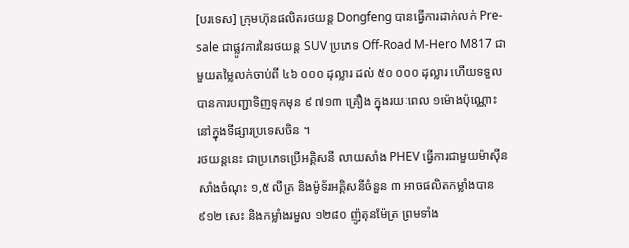[បរទេស] ក្រុមហ៊ុនផលិតរថយន្ត Dongfeng បានធ្វើការដាក់លក់ Pre-sale ជាផ្លូវការនៃរថយន្ត SUV ប្រភេទ Off-Road M-Hero M817 ជាមួយតម្លៃលក់ចាប់ពី ៤៦ ០០០ ដុល្លារ ដល់ ៥០ ០០០ ដុល្លារ ហើយទទួលបានការបញ្ជាទិញទុកមុន ៩ ៧១៣ គ្រឿង ក្នុងរយៈពេល ១ម៉ោងប៉ុណ្ណោះ នៅក្នុងទីផ្សារប្រទេសចិន ។
រថយន្តនេះ ជាប្រភេទប្រើអគ្គិសនី លាយសាំង PHEV ធ្វើការជាមួយម៉ាស៊ីនសាំងចំណុះ ១,៥ លីត្រ និងម៉ូទ័រអគ្គិសនីចំនួន ៣ អាចផលិតកម្លាំងបាន ៩១២ សេះ និងកម្លាំងរមួល ១២៨០ ញ៉ូតុនម៉ែត្រ ព្រមទាំង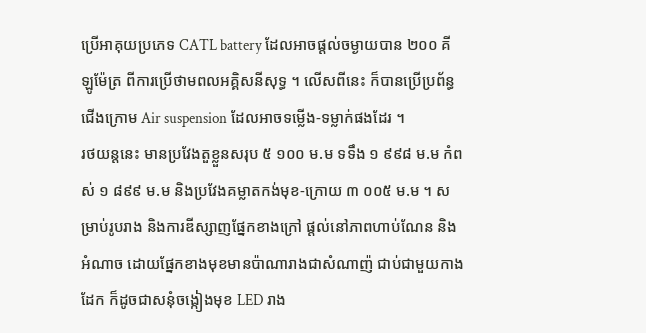ប្រើអាគុយប្រភេទ CATL battery ដែលអាចផ្តល់ចម្ងាយបាន ២០០ គីឡូម៉ែត្រ ពីការប្រើថាមពលអគ្គិសនីសុទ្ធ ។ លើសពីនេះ ក៏បានប្រើប្រព័ន្ធជើងក្រោម Air suspension ដែលអាចទម្លើង-ទម្លាក់ផងដែរ ។
រថយន្តនេះ មានប្រវែងតួខ្លួនសរុប ៥ ១០០ ម.ម ទទឹង ១ ៩៩៨ ម.ម កំពស់ ១ ៨៩៩ ម.ម និងប្រវែងគម្លាតកង់មុខ-ក្រោយ ៣ ០០៥ ម.ម ។ សម្រាប់រូបរាង និងការឌីស្សាញផ្នែកខាងក្រៅ ផ្តល់នៅភាពហាប់ណែន និងអំណាច ដោយផ្នែកខាងមុខមានប៉ាណារាងជាសំណាញ៉ ជាប់ជាមួយកាងដែក ក៏ដូចជាសនុំចង្កៀងមុខ LED រាង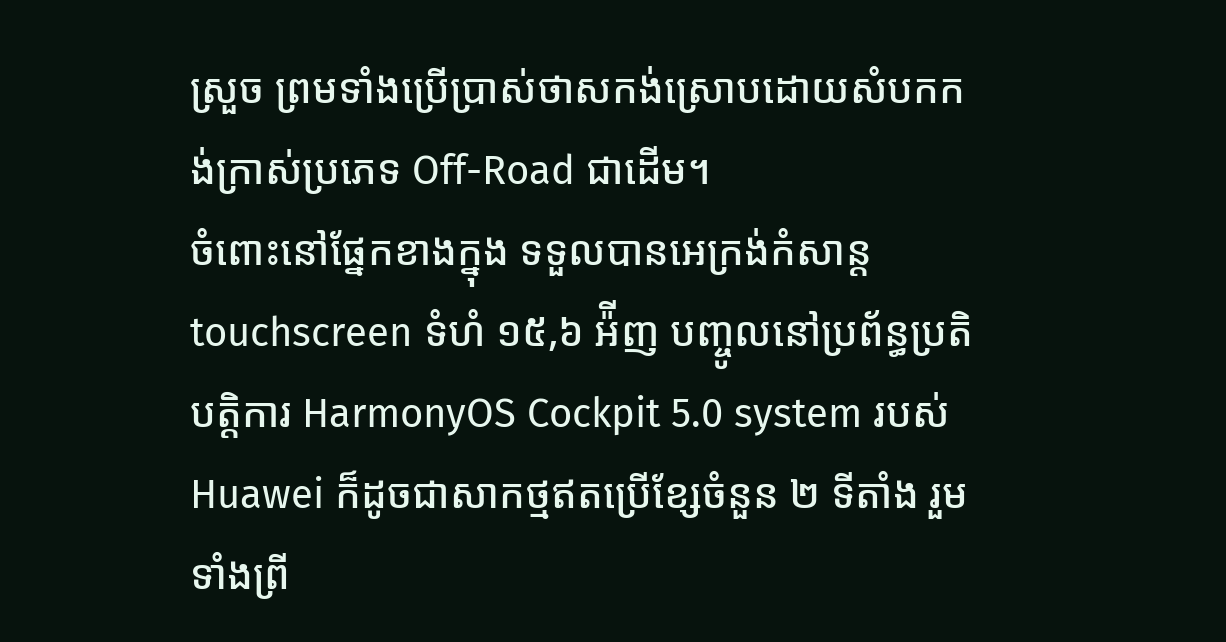ស្រួច ព្រមទាំងប្រើប្រាស់ថាសកង់ស្រោបដោយសំបកកង់ក្រាស់ប្រភេទ Off-Road ជាដើម។
ចំពោះនៅផ្នែកខាងក្នុង ទទួលបានអេក្រង់កំសាន្ត touchscreen ទំហំ ១៥,៦ អ៉ីញ បញ្ចូលនៅប្រព័ន្ធប្រតិបត្តិការ HarmonyOS Cockpit 5.0 system របស់ Huawei ក៏ដូចជាសាកថ្មឥតប្រើខ្សែចំនួន ២ ទីតាំង រួមទាំងព្រី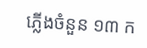ភ្លើងចំនួន ១៣ ក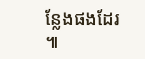ន្លែងផងដែរ ៕